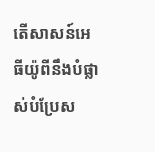តើសាសន៍អេធីយ៉ូពីនឹងបំផ្លាស់បំប្រែស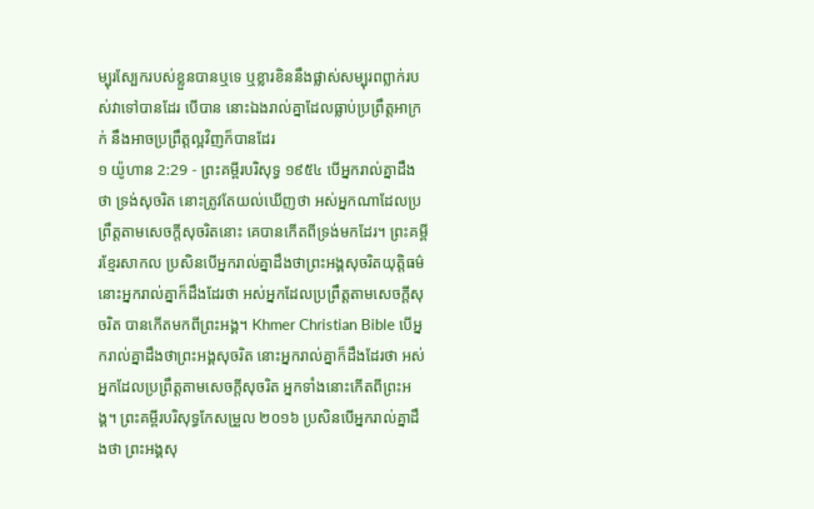ម្បុរស្បែករបស់ខ្លួនបានឬទេ ឬខ្លារខិននឹងផ្លាស់សម្បុរពព្លាក់របស់វាទៅបានដែរ បើបាន នោះឯងរាល់គ្នាដែលធ្លាប់ប្រព្រឹត្តអាក្រក់ នឹងអាចប្រព្រឹត្តល្អវិញក៏បានដែរ
១ យ៉ូហាន 2:29 - ព្រះគម្ពីរបរិសុទ្ធ ១៩៥៤ បើអ្នករាល់គ្នាដឹងថា ទ្រង់សុចរិត នោះត្រូវតែយល់ឃើញថា អស់អ្នកណាដែលប្រព្រឹត្តតាមសេចក្ដីសុចរិតនោះ គេបានកើតពីទ្រង់មកដែរ។ ព្រះគម្ពីរខ្មែរសាកល ប្រសិនបើអ្នករាល់គ្នាដឹងថាព្រះអង្គសុចរិតយុត្តិធម៌ នោះអ្នករាល់គ្នាក៏ដឹងដែរថា អស់អ្នកដែលប្រព្រឹត្តតាមសេចក្ដីសុចរិត បានកើតមកពីព្រះអង្គ។ Khmer Christian Bible បើអ្នករាល់គ្នាដឹងថាព្រះអង្គសុចរិត នោះអ្នករាល់គ្នាក៏ដឹងដែរថា អស់អ្នកដែលប្រព្រឹត្ដតាមសេចក្ដីសុចរិត អ្នកទាំងនោះកើតពីព្រះអង្គ។ ព្រះគម្ពីរបរិសុទ្ធកែសម្រួល ២០១៦ ប្រសិនបើអ្នករាល់គ្នាដឹងថា ព្រះអង្គសុ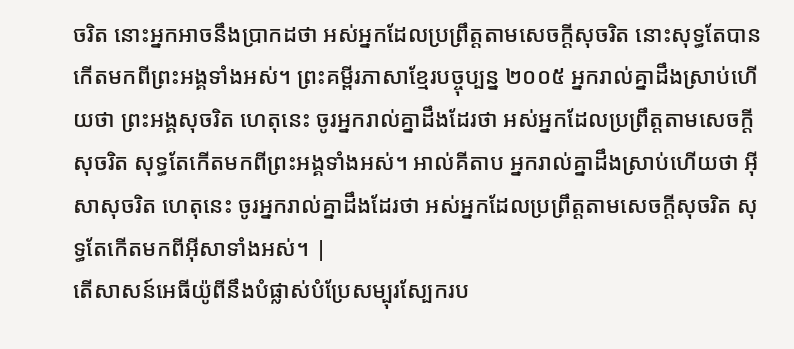ចរិត នោះអ្នកអាចនឹងប្រាកដថា អស់អ្នកដែលប្រព្រឹត្តតាមសេចក្ដីសុចរិត នោះសុទ្ធតែបានកើតមកពីព្រះអង្គទាំងអស់។ ព្រះគម្ពីរភាសាខ្មែរបច្ចុប្បន្ន ២០០៥ អ្នករាល់គ្នាដឹងស្រាប់ហើយថា ព្រះអង្គសុចរិត ហេតុនេះ ចូរអ្នករាល់គ្នាដឹងដែរថា អស់អ្នកដែលប្រព្រឹត្តតាមសេចក្ដីសុចរិត សុទ្ធតែកើតមកពីព្រះអង្គទាំងអស់។ អាល់គីតាប អ្នករាល់គ្នាដឹងស្រាប់ហើយថា អ៊ីសាសុចរិត ហេតុនេះ ចូរអ្នករាល់គ្នាដឹងដែរថា អស់អ្នកដែលប្រព្រឹត្ដតាមសេចក្ដីសុចរិត សុទ្ធតែកើតមកពីអ៊ីសាទាំងអស់។ |
តើសាសន៍អេធីយ៉ូពីនឹងបំផ្លាស់បំប្រែសម្បុរស្បែករប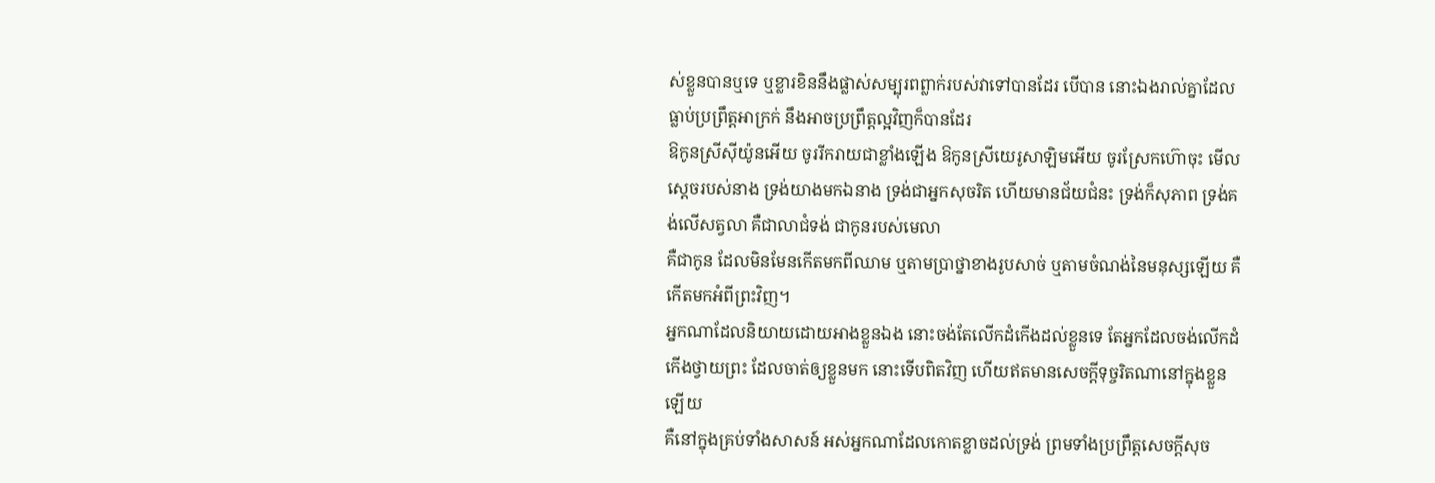ស់ខ្លួនបានឬទេ ឬខ្លារខិននឹងផ្លាស់សម្បុរពព្លាក់របស់វាទៅបានដែរ បើបាន នោះឯងរាល់គ្នាដែលធ្លាប់ប្រព្រឹត្តអាក្រក់ នឹងអាចប្រព្រឹត្តល្អវិញក៏បានដែរ
ឱកូនស្រីស៊ីយ៉ូនអើយ ចូររីករាយជាខ្លាំងឡើង ឱកូនស្រីយេរូសាឡិមអើយ ចូរស្រែកហ៊ោចុះ មើល ស្តេចរបស់នាង ទ្រង់យាងមកឯនាង ទ្រង់ជាអ្នកសុចរិត ហើយមានជ័យជំនះ ទ្រង់ក៏សុភាព ទ្រង់គង់លើសត្វលា គឺជាលាជំទង់ ជាកូនរបស់មេលា
គឺជាកូន ដែលមិនមែនកើតមកពីឈាម ឬតាមប្រាថ្នាខាងរូបសាច់ ឬតាមចំណង់នៃមនុស្សឡើយ គឺកើតមកអំពីព្រះវិញ។
អ្នកណាដែលនិយាយដោយអាងខ្លួនឯង នោះចង់តែលើកដំកើងដល់ខ្លួនទេ តែអ្នកដែលចង់លើកដំកើងថ្វាយព្រះ ដែលចាត់ឲ្យខ្លួនមក នោះទើបពិតវិញ ហើយឥតមានសេចក្ដីទុច្ចរិតណានៅក្នុងខ្លួនឡើយ
គឺនៅក្នុងគ្រប់ទាំងសាសន៍ អស់អ្នកណាដែលកោតខ្លាចដល់ទ្រង់ ព្រមទាំងប្រព្រឹត្តសេចក្ដីសុច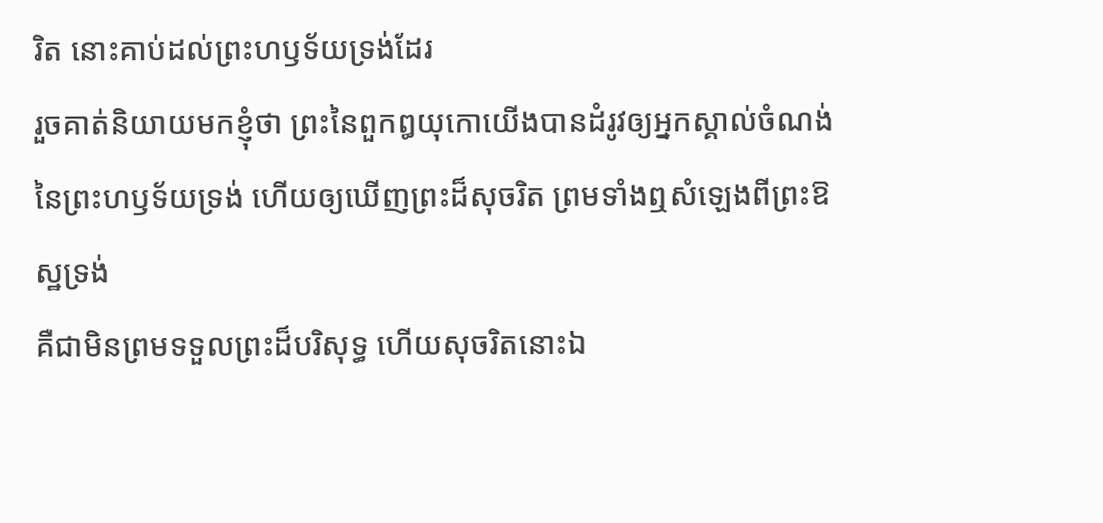រិត នោះគាប់ដល់ព្រះហឫទ័យទ្រង់ដែរ
រួចគាត់និយាយមកខ្ញុំថា ព្រះនៃពួកឰយុកោយើងបានដំរូវឲ្យអ្នកស្គាល់ចំណង់នៃព្រះហឫទ័យទ្រង់ ហើយឲ្យឃើញព្រះដ៏សុចរិត ព្រមទាំងឮសំឡេងពីព្រះឱស្ឋទ្រង់
គឺជាមិនព្រមទទួលព្រះដ៏បរិសុទ្ធ ហើយសុចរិតនោះឯ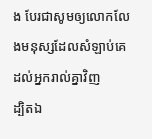ង បែរជាសូមឲ្យលោកលែងមនុស្សដែលសំឡាប់គេ ដល់អ្នករាល់គ្នាវិញ
ដ្បិតឯ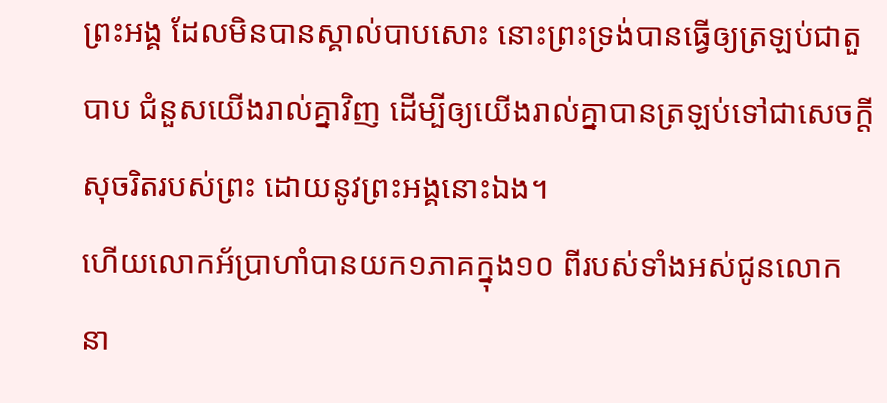ព្រះអង្គ ដែលមិនបានស្គាល់បាបសោះ នោះព្រះទ្រង់បានធ្វើឲ្យត្រឡប់ជាតួបាប ជំនួសយើងរាល់គ្នាវិញ ដើម្បីឲ្យយើងរាល់គ្នាបានត្រឡប់ទៅជាសេចក្ដីសុចរិតរបស់ព្រះ ដោយនូវព្រះអង្គនោះឯង។
ហើយលោកអ័ប្រាហាំបានយក១ភាគក្នុង១០ ពីរបស់ទាំងអស់ជូនលោក នា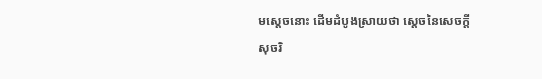មស្តេចនោះ ដើមដំបូងស្រាយថា ស្តេចនៃសេចក្ដីសុចរិ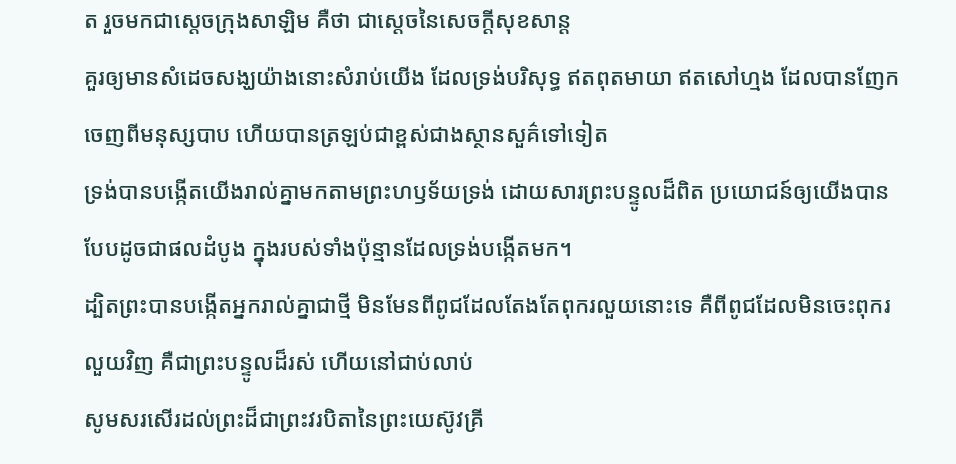ត រួចមកជាស្តេចក្រុងសាឡិម គឺថា ជាស្តេចនៃសេចក្ដីសុខសាន្ត
គួរឲ្យមានសំដេចសង្ឃយ៉ាងនោះសំរាប់យើង ដែលទ្រង់បរិសុទ្ធ ឥតពុតមាយា ឥតសៅហ្មង ដែលបានញែកចេញពីមនុស្សបាប ហើយបានត្រឡប់ជាខ្ពស់ជាងស្ថានសួគ៌ទៅទៀត
ទ្រង់បានបង្កើតយើងរាល់គ្នាមកតាមព្រះហឫទ័យទ្រង់ ដោយសារព្រះបន្ទូលដ៏ពិត ប្រយោជន៍ឲ្យយើងបានបែបដូចជាផលដំបូង ក្នុងរបស់ទាំងប៉ុន្មានដែលទ្រង់បង្កើតមក។
ដ្បិតព្រះបានបង្កើតអ្នករាល់គ្នាជាថ្មី មិនមែនពីពូជដែលតែងតែពុករលួយនោះទេ គឺពីពូជដែលមិនចេះពុករលួយវិញ គឺជាព្រះបន្ទូលដ៏រស់ ហើយនៅជាប់លាប់
សូមសរសើរដល់ព្រះដ៏ជាព្រះវរបិតានៃព្រះយេស៊ូវគ្រី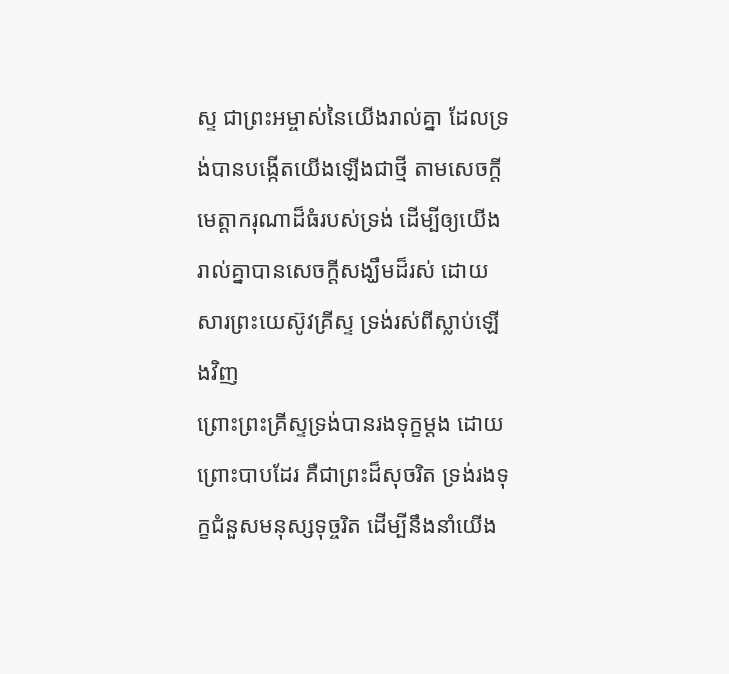ស្ទ ជាព្រះអម្ចាស់នៃយើងរាល់គ្នា ដែលទ្រង់បានបង្កើតយើងឡើងជាថ្មី តាមសេចក្ដីមេត្តាករុណាដ៏ធំរបស់ទ្រង់ ដើម្បីឲ្យយើងរាល់គ្នាបានសេចក្ដីសង្ឃឹមដ៏រស់ ដោយសារព្រះយេស៊ូវគ្រីស្ទ ទ្រង់រស់ពីស្លាប់ឡើងវិញ
ព្រោះព្រះគ្រីស្ទទ្រង់បានរងទុក្ខម្តង ដោយព្រោះបាបដែរ គឺជាព្រះដ៏សុចរិត ទ្រង់រងទុក្ខជំនួសមនុស្សទុច្ចរិត ដើម្បីនឹងនាំយើង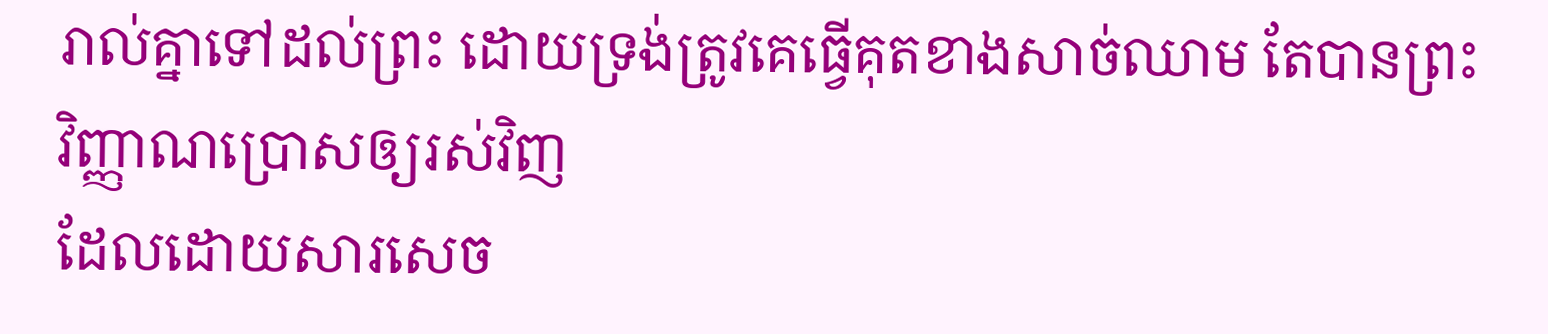រាល់គ្នាទៅដល់ព្រះ ដោយទ្រង់ត្រូវគេធ្វើគុតខាងសាច់ឈាម តែបានព្រះវិញ្ញាណប្រោសឲ្យរស់វិញ
ដែលដោយសារសេច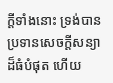ក្ដីទាំងនោះ ទ្រង់បានប្រទានសេចក្ដីសន្យាដ៏ធំបំផុត ហើយ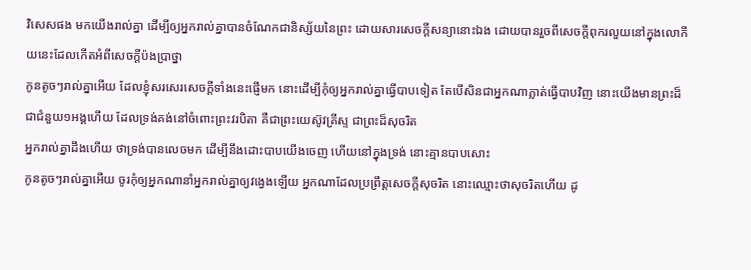វិសេសផង មកយើងរាល់គ្នា ដើម្បីឲ្យអ្នករាល់គ្នាបានចំណែកជានិស្ស័យនៃព្រះ ដោយសារសេចក្ដីសន្យានោះឯង ដោយបានរួចពីសេចក្ដីពុករលួយនៅក្នុងលោកីយនេះដែលកើតអំពីសេចក្ដីប៉ងប្រាថ្នា
កូនតូចៗរាល់គ្នាអើយ ដែលខ្ញុំសរសេរសេចក្ដីទាំងនេះផ្ញើមក នោះដើម្បីកុំឲ្យអ្នករាល់គ្នាធ្វើបាបទៀត តែបើសិនជាអ្នកណាភ្លាត់ធ្វើបាបវិញ នោះយើងមានព្រះដ៏ជាជំនួយ១អង្គហើយ ដែលទ្រង់គង់នៅចំពោះព្រះវរបិតា គឺជាព្រះយេស៊ូវគ្រីស្ទ ជាព្រះដ៏សុចរិត
អ្នករាល់គ្នាដឹងហើយ ថាទ្រង់បានលេចមក ដើម្បីនឹងដោះបាបយើងចេញ ហើយនៅក្នុងទ្រង់ នោះគ្មានបាបសោះ
កូនតូចៗរាល់គ្នាអើយ ចូរកុំឲ្យអ្នកណានាំអ្នករាល់គ្នាឲ្យវង្វេងឡើយ អ្នកណាដែលប្រព្រឹត្តសេចក្ដីសុចរិត នោះឈ្មោះថាសុចរិតហើយ ដូ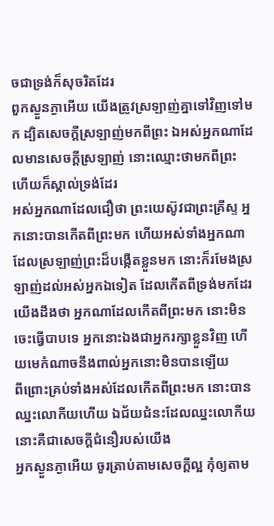ចជាទ្រង់ក៏សុចរិតដែរ
ពួកស្ងួនភ្ងាអើយ យើងត្រូវស្រឡាញ់គ្នាទៅវិញទៅមក ដ្បិតសេចក្ដីស្រឡាញ់មកពីព្រះ ឯអស់អ្នកណាដែលមានសេចក្ដីស្រឡាញ់ នោះឈ្មោះថាមកពីព្រះ ហើយក៏ស្គាល់ទ្រង់ដែរ
អស់អ្នកណាដែលជឿថា ព្រះយេស៊ូវជាព្រះគ្រីស្ទ អ្នកនោះបានកើតពីព្រះមក ហើយអស់ទាំងអ្នកណាដែលស្រឡាញ់ព្រះដ៏បង្កើតខ្លួនមក នោះក៏រមែងស្រឡាញ់ដល់អស់អ្នកឯទៀត ដែលកើតពីទ្រង់មកដែរ
យើងដឹងថា អ្នកណាដែលកើតពីព្រះមក នោះមិនចេះធ្វើបាបទេ អ្នកនោះឯងជាអ្នករក្សាខ្លួនវិញ ហើយមេកំណាចនឹងពាល់អ្នកនោះមិនបានឡើយ
ពីព្រោះគ្រប់ទាំងអស់ដែលកើតពីព្រះមក នោះបានឈ្នះលោកីយហើយ ឯជ័យជំនះដែលឈ្នះលោកីយ នោះគឺជាសេចក្ដីជំនឿរបស់យើង
អ្នកស្ងួនភ្ងាអើយ ចូរត្រាប់តាមសេចក្ដីល្អ កុំឲ្យតាម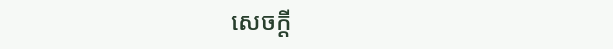សេចក្ដី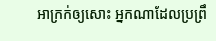អាក្រក់ឲ្យសោះ អ្នកណាដែលប្រព្រឹ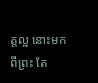ត្តល្អ នោះមកពីព្រះ តែ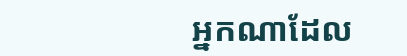អ្នកណាដែល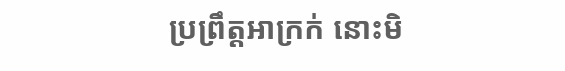ប្រព្រឹត្តអាក្រក់ នោះមិ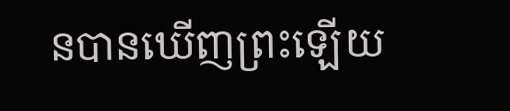នបានឃើញព្រះឡើយ